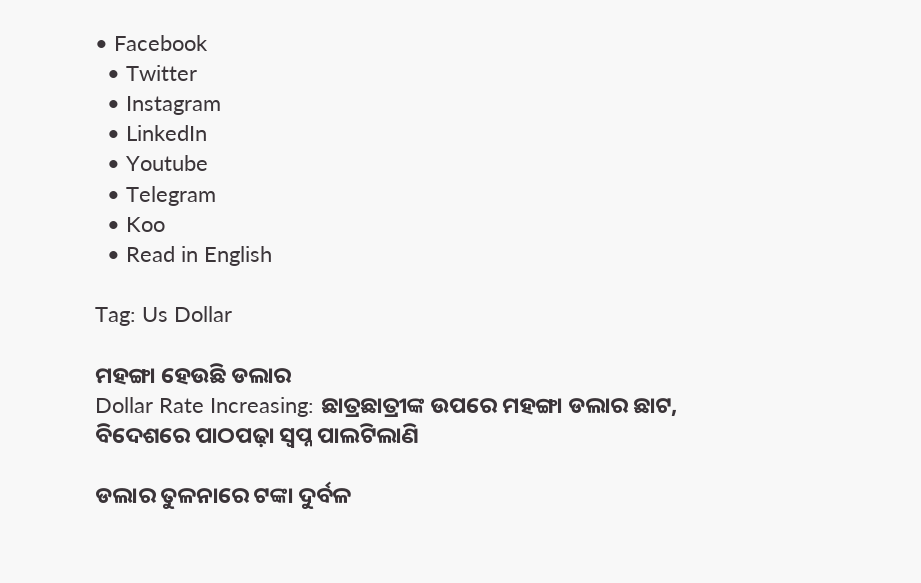• Facebook
  • Twitter
  • Instagram
  • LinkedIn
  • Youtube
  • Telegram
  • Koo
  • Read in English

Tag: Us Dollar

ମହଙ୍ଗା ହେଉଛି ଡଲାର
Dollar Rate Increasing: ଛାତ୍ରଛାତ୍ରୀଙ୍କ ଉପରେ ମହଙ୍ଗା ଡଲାର ଛାଟ, ବିଦେଶରେ ପାଠପଢ଼ା ସ୍ୱପ୍ନ ପାଲଟିଲାଣି

ଡଲାର ତୁଳନାରେ ଟଙ୍କା ଦୁର୍ବଳ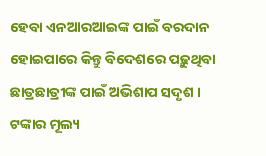ହେବା ଏନଆରଆଇଙ୍କ ପାଇଁ ବରଦାନ ହୋଇପାରେ କିନ୍ତୁ ବିଦେଶରେ ପଢ଼ୁଥିବା ଛାତ୍ରଛାତ୍ରୀଙ୍କ ପାଇଁ ଅଭିଶାପ ସଦୃଶ । ଟଙ୍କାର ମୂଲ୍ୟ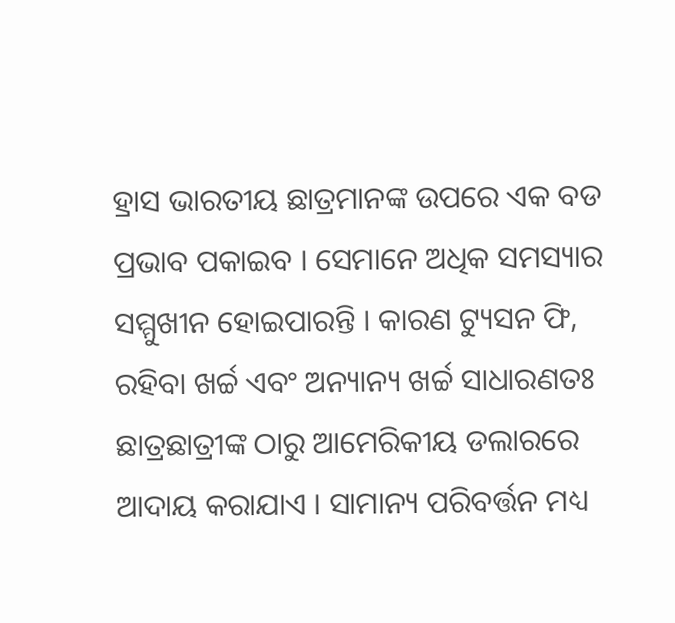ହ୍ରାସ ଭାରତୀୟ ଛାତ୍ରମାନଙ୍କ ଉପରେ ଏକ ବଡ ପ୍ରଭାବ ପକାଇବ । ସେମାନେ ଅଧିକ ସମସ୍ୟାର ସମ୍ମୁଖୀନ ହୋଇପାରନ୍ତି । କାରଣ ଟ୍ୟୁସନ ଫି, ରହିବା ଖର୍ଚ୍ଚ ଏବଂ ଅନ୍ୟାନ୍ୟ ଖର୍ଚ୍ଚ ସାଧାରଣତଃ ଛାତ୍ରଛାତ୍ରୀଙ୍କ ଠାରୁ ଆମେରିକୀୟ ଡଲାରରେ ଆଦାୟ କରାଯାଏ । ସାମାନ୍ୟ ପରିବର୍ତ୍ତନ ମଧ୍ୟ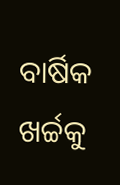ବାର୍ଷିକ ଖର୍ଚ୍ଚକୁ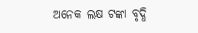ଅନେକ ଲକ୍ଷ ଟଙ୍କା ବୃଦ୍ଧି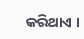କରିଥାଏ ।